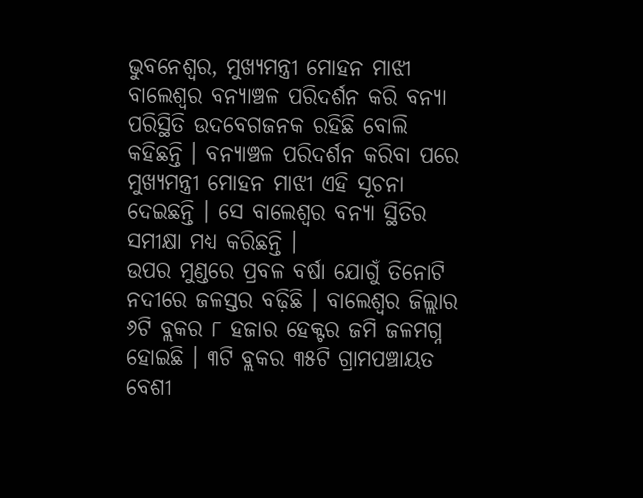ଭୁବନେଶ୍ୱର, ମୁଖ୍ୟମନ୍ତ୍ରୀ ମୋହନ ମାଝୀ ବାଲେଶ୍ୱର ବନ୍ୟାଞ୍ଚଳ ପରିଦର୍ଶନ କରି ବନ୍ୟା ପରିସ୍ଥିତି ଉଦବେଗଜନକ ରହିଛି ବୋଲି କହିଛନ୍ତି । ବନ୍ୟାଞ୍ଚଳ ପରିଦର୍ଶନ କରିବା ପରେ ମୁଖ୍ୟମନ୍ତ୍ରୀ ମୋହନ ମାଝୀ ଏହି ସୂଚନା ଦେଇଛନ୍ତି । ସେ ବାଲେଶ୍ୱର ବନ୍ୟା ସ୍ଥିତିର ସମୀକ୍ଷା ମଧ୍ୟ କରିଛନ୍ତି ।
ଉପର ମୁଣ୍ଡରେ ପ୍ରବଳ ବର୍ଷା ଯୋଗୁଁ ତିନୋଟି ନଦୀରେ ଜଳସ୍ତର ବଢ଼ିଛି । ବାଲେଶ୍ୱର ଜିଲ୍ଲାର ୬ଟି ବ୍ଲକର ୮ ହଜାର ହେକ୍ଟର ଜମି ଜଳମଗ୍ନ ହୋଇଛି । ୩ଟି ବ୍ଲକର ୩୫ଟି ଗ୍ରାମପଞ୍ଚାୟତ ବେଶୀ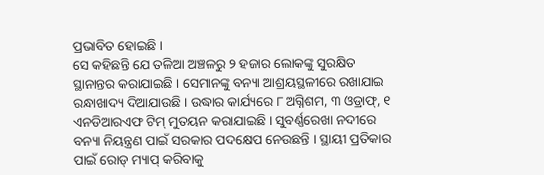ପ୍ରଭାବିତ ହୋଇଛି ।
ସେ କହିଛନ୍ତି ଯେ ତଳିଆ ଅଞ୍ଚଳରୁ ୨ ହଜାର ଲୋକଙ୍କୁ ସୁରକ୍ଷିତ ସ୍ଥାନାନ୍ତର କରାଯାଇଛି । ସେମାନଙ୍କୁ ବନ୍ୟା ଆଶ୍ରୟସ୍ଥଳୀରେ ରଖାଯାଇ ରନ୍ଧାଖାଦ୍ୟ ଦିଆଯାଉଛି । ଉଦ୍ଧାର କାର୍ଯ୍ୟରେ ୮ ଅଗ୍ନିଶମ, ୩ ଓଡ୍ରାଫ୍, ୧ ଏନଡିଆରଏଫ ଟିମ୍ ମୁତୟନ କରାଯାଇଛି । ସୁବର୍ଣ୍ଣରେଖା ନଦୀରେ ବନ୍ୟା ନିୟନ୍ତ୍ରଣ ପାଇଁ ସରକାର ପଦକ୍ଷେପ ନେଉଛନ୍ତି । ସ୍ଥାୟୀ ପ୍ରତିକାର ପାଇଁ ରୋଡ୍ ମ୍ୟାପ୍ କରିବାକୁ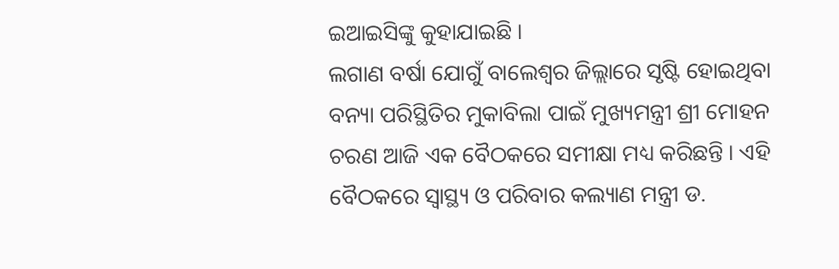ଇଆଇସିଙ୍କୁ କୁହାଯାଇଛି ।
ଲଗାଣ ବର୍ଷା ଯୋଗୁଁ ବାଲେଶ୍ଵର ଜିଲ୍ଲାରେ ସୃଷ୍ଟି ହୋଇଥିବା ବନ୍ୟା ପରିସ୍ଥିତିର ମୁକାବିଲା ପାଇଁ ମୁଖ୍ୟମନ୍ତ୍ରୀ ଶ୍ରୀ ମୋହନ ଚରଣ ଆଜି ଏକ ବୈଠକରେ ସମୀକ୍ଷା ମଧ୍ୟ କରିଛନ୍ତି । ଏହି ବୈଠକରେ ସ୍ୱାସ୍ଥ୍ୟ ଓ ପରିବାର କଲ୍ୟାଣ ମନ୍ତ୍ରୀ ଡ.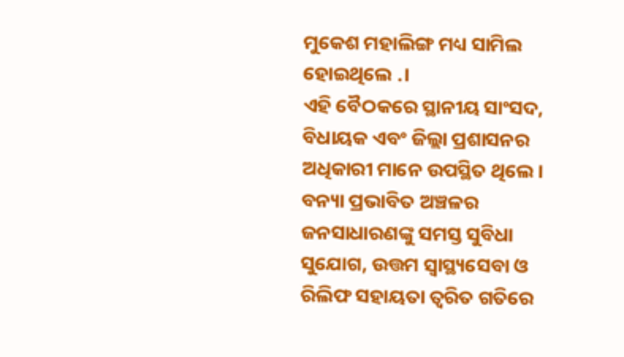ମୁକେଶ ମହାଲିଙ୍ଗ ମଧ୍ୟ ସାମିଲ ହୋଇଥିଲେ .।
ଏହି ବୈଠକରେ ସ୍ଥାନୀୟ ସାଂସଦ, ବିଧାୟକ ଏବଂ ଜିଲ୍ଲା ପ୍ରଶାସନର ଅଧିକାରୀ ମାନେ ଉପସ୍ଥିତ ଥିଲେ । ବନ୍ୟା ପ୍ରଭାବିତ ଅଞ୍ଚଳର ଜନସାଧାରଣଙ୍କୁ ସମସ୍ତ ସୁବିଧା ସୁଯୋଗ, ଉତ୍ତମ ସ୍ୱାସ୍ଥ୍ୟସେବା ଓ ରିଲିଫ ସହାୟତା ତ୍ୱରିତ ଗତିରେ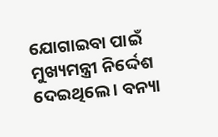ଯୋଗାଇବା ପାଇଁ ମୁଖ୍ୟମନ୍ତ୍ରୀ ନିର୍ଦ୍ଦେଶ ଦେଇଥିଲେ । ବନ୍ୟା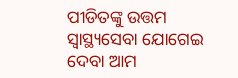ପୀଡିତଙ୍କୁ ଉତ୍ତମ ସ୍ୱାସ୍ଥ୍ୟସେବା ଯୋଗେଇ ଦେବା ଆମ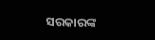ସରକାରଙ୍କ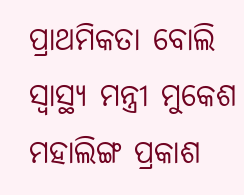ପ୍ରାଥମିକତା ବୋଲି ସ୍ୱାସ୍ଥ୍ୟ ମନ୍ତ୍ରୀ ମୁକେଶ ମହାଲିଙ୍ଗ ପ୍ରକାଶ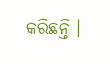କରିଛନ୍ତି ।